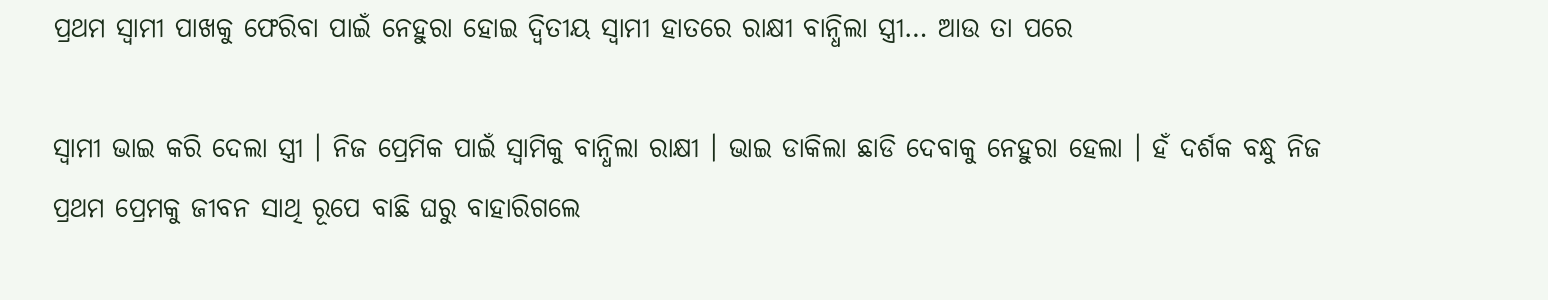ପ୍ରଥମ ସ୍ଵାମୀ ପାଖକୁ ଫେରିବା ପାଇଁ ନେହୁରା ହୋଇ ଦ୍ଵିତୀୟ ସ୍ଵାମୀ ହାତରେ ରାକ୍ଷୀ ବାନ୍ଧିଲା ସ୍ତ୍ରୀ… ଆଉ ତା ପରେ

ସ୍ଵାମୀ ଭାଇ କରି ଦେଲା ସ୍ତ୍ରୀ । ନିଜ ପ୍ରେମିକ ପାଇଁ ସ୍ଵାମିକୁ ବାନ୍ଧିଲା ରାକ୍ଷୀ । ଭାଇ ଡାକିଲା ଛାଡି ଦେବାକୁ ନେହୁରା ହେଲା । ହଁ ଦର୍ଶକ ବନ୍ଧୁ ନିଜ ପ୍ରଥମ ପ୍ରେମକୁ ଜୀବନ ସାଥି ରୂପେ ବାଛି ଘରୁ ବାହାରିଗଲେ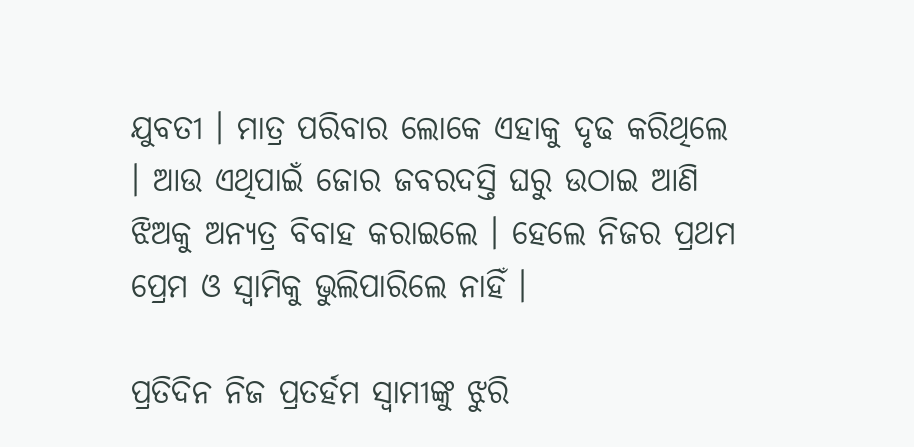ଯୁବତୀ । ମାତ୍ର ପରିବାର ଲୋକେ ଏହାକୁ ଦୃଢ କରିଥିଲେ । ଆଉ ଏଥିପାଇଁ ଜୋର ଜବରଦସ୍ତି ଘରୁ ଉଠାଇ ଆଣି ଝିଅକୁ ଅନ୍ୟତ୍ର ବିବାହ କରାଇଲେ । ହେଲେ ନିଜର ପ୍ରଥମ ପ୍ରେମ ଓ ସ୍ଵାମିକୁ ଭୁଲିପାରିଲେ ନାହିଁ ।

ପ୍ରତିଦିନ ନିଜ ପ୍ରତର୍ହମ ସ୍ବାମୀଙ୍କୁ ଝୁରି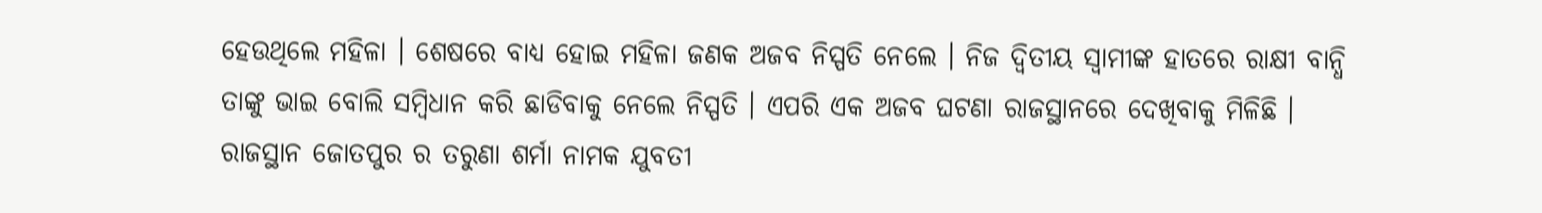ହେଉଥିଲେ ମହିଳା । ଶେଷରେ ବାଧ୍ୟ ହୋଇ ମହିଳା ଜଣକ ଅଜବ ନିସ୍ପତି ନେଲେ । ନିଜ ଦ୍ଵିତୀୟ ସ୍ବାମୀଙ୍କ ହାତରେ ରାକ୍ଷୀ ବାନ୍ଧି ତାଙ୍କୁ ଭାଇ ବୋଲି ସମ୍ବିଧାନ କରି ଛାଡିବାକୁ ନେଲେ ନିସ୍ପତି । ଏପରି ଏକ ଅଜବ ଘଟଣା ରାଜସ୍ଥାନରେ ଦେଖିବାକୁ ମିଳିଛି । ରାଜସ୍ଥାନ ଜୋତପୁର ର ତରୁଣା ଶର୍ମା ନାମକ ଯୁବତୀ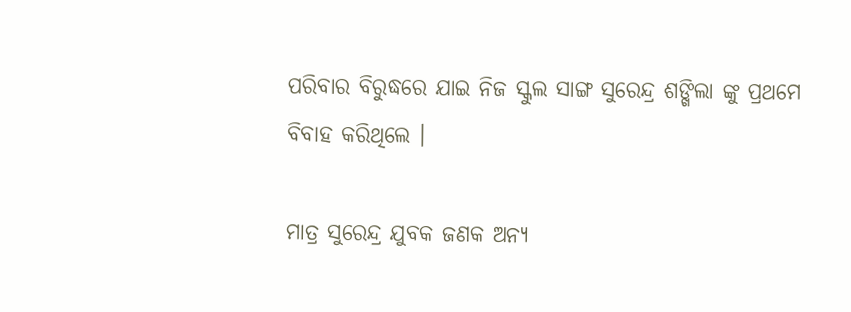ପରିବାର ବିରୁଦ୍ଧରେ ଯାଇ ନିଜ ସ୍କୁଲ ସାଙ୍ଗ ସୁରେନ୍ଦ୍ର ଶଙ୍ଖିଲା ଙ୍କୁ ପ୍ରଥମେ ବିବାହ କରିଥିଲେ ।

ମାତ୍ର ସୁରେନ୍ଦ୍ର ଯୁବକ ଜଣକ ଅନ୍ୟ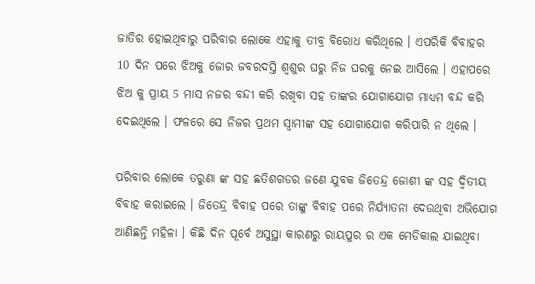ଜାତିର ହୋଇଥିବାରୁ ପରିବାର ଲୋକେ ଏହାକୁ ତୀବ୍ର ବିରୋଧ କରିଥିଲେ । ଏପରିକି ବିବାହର 10 ଦିନ ପରେ ଝିଅକୁ ଜୋର ଜବରଦସ୍ତି ଶ୍ଵଶୁର ଘରୁ ନିଜ ଘରକୁ ନେଇ ଆସିଲେ । ଏହାପରେ ଝିଅ କୁ ପ୍ରାୟ 5 ମାସ ନଜର ବନ୍ଦୀ କରି ରଖିବା ସହ ତାଙ୍କର ଯୋଗାଯୋଗ ମାଧ୍ୟମ ବନ୍ଦ କରି ଦେଇଥିଲେ । ଫଳରେ ସେ ନିଜର ପ୍ରଥମ ସ୍ବାମୀଙ୍କ ସହ ଯୋଗାଯୋଗ କରିପାରି ନ ଥିଲେ ।

ପରିବାର ଲୋକେ ତରୁଣା ଙ୍କ ସହ ଛତିଶଗଡର ଜଣେ ଯୁବକ ଜିତେନ୍ଦ୍ର ଜୋଶୀ ଙ୍କ ସହ ଦ୍ଵିତୀୟ ବିବାହ କରାଇଲେ । ଜିତେନ୍ଦ୍ର ବିବାହ ପରେ ତାଙ୍କୁ ବିବାହ ପରେ ନିର୍ଯ୍ୟାତନା ଦେଉଥିବା ଅଭିଯୋଗ ଆଣିଛନ୍ତି ମହିଳା । କିଛି ଦିନ ପୂର୍ବେ ଅସୁସ୍ଥା କାରଣରୁ ରାୟପୁର ର ଏକ ମେଡିକାଲ ଯାଇଥିବା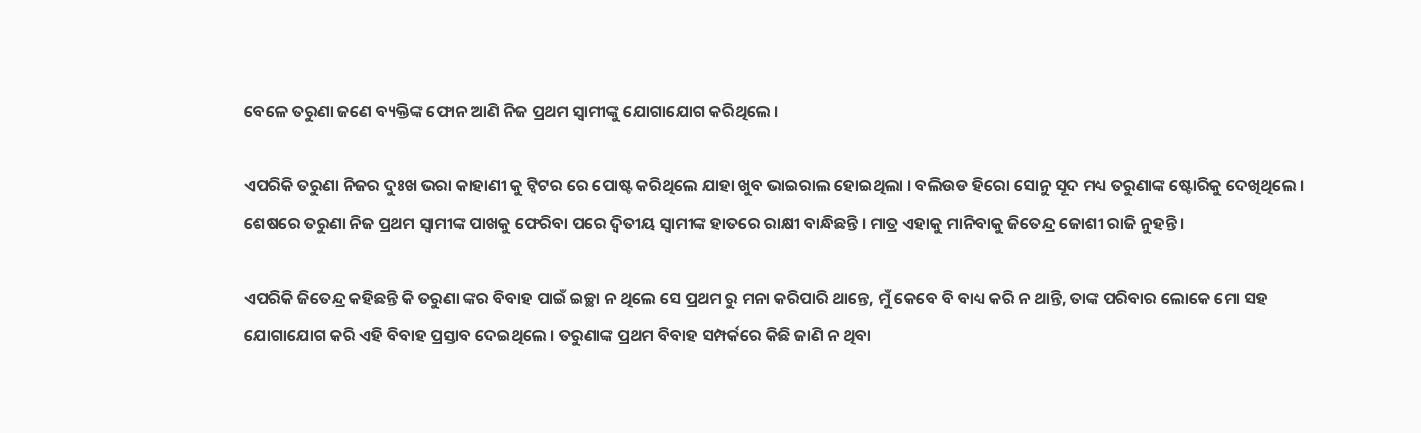ବେଳେ ତରୁଣା ଜଣେ ବ୍ୟକ୍ତିଙ୍କ ଫୋନ ଆଣି ନିଜ ପ୍ରଥମ ସ୍ବାମୀଙ୍କୁ ଯୋଗାଯୋଗ କରିଥିଲେ ।

ଏପରିକି ତରୁଣା ନିଜର ଦୁଃଖ ଭରା କାହାଣୀ କୁ ଟ୍ବିଟର ରେ ପୋଷ୍ଟ କରିଥିଲେ ଯାହା ଖୁବ ଭାଇରାଲ ହୋଇଥିଲା । ବଲିଉଡ ହିରୋ ସୋନୁ ସୂଦ ମଧ୍ୟ ତରୁଣାଙ୍କ ଷ୍ଟୋରିକୁ ଦେଖିଥିଲେ । ଶେଷରେ ତରୁଣା ନିଜ ପ୍ରଥମ ସ୍ବାମୀଙ୍କ ପାଖକୁ ଫେରିବା ପରେ ଦ୍ଵିତୀୟ ସ୍ବାମୀଙ୍କ ହାତରେ ରାକ୍ଷୀ ବାନ୍ଧିଛନ୍ତି । ମାତ୍ର ଏହାକୁ ମାନିବାକୁ ଜିତେନ୍ଦ୍ର ଜୋଶୀ ରାଜି ନୁହନ୍ତି ।

ଏପରିକି ଜିତେନ୍ଦ୍ର କହିଛନ୍ତି କି ତରୁଣା ଙ୍କର ବିବାହ ପାଇଁ ଇଚ୍ଛା ନ ଥିଲେ ସେ ପ୍ରଥମ ରୁ ମନା କରିପାରି ଥାନ୍ତେ, ମୁଁ କେବେ ବି ବାଧ୍ୟ କରି ନ ଥାନ୍ତି, ତାଙ୍କ ପରିବାର ଲୋକେ ମୋ ସହ ଯୋଗାଯୋଗ କରି ଏହି ବିବାହ ପ୍ରସ୍ତାବ ଦେଇଥିଲେ । ତରୁଣାଙ୍କ ପ୍ରଥମ ବିବାହ ସମ୍ପର୍କରେ କିଛି ଜାଣି ନ ଥିବା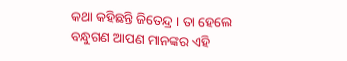କଥା କହିଛନ୍ତି ଜିତେନ୍ଦ୍ର । ତା ହେଲେ ବନ୍ଧୁଗଣ ଆପଣ ମାନଙ୍କର ଏହି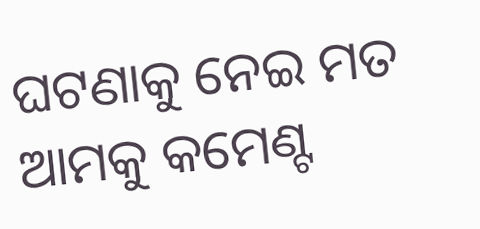ଘଟଣାକୁ ନେଇ ମତ ଆମକୁ କମେଣ୍ଟ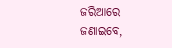ଜରିଆରେ ଜଣାଇବେ,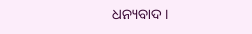ଧନ୍ୟବାଦ ।